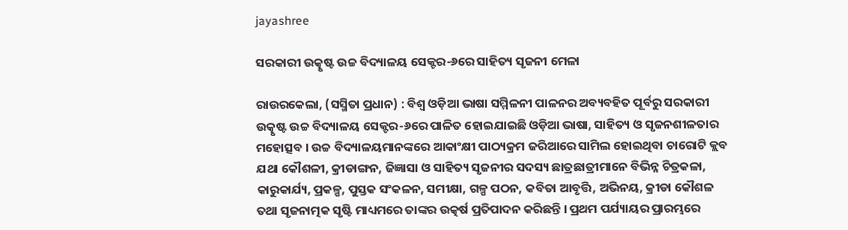jayashree

ସରକାରୀ ଉତ୍କୃଷ୍ଟ ଉଚ୍ଚ ବିଦ୍ୟାଳୟ ସେକ୍ଟର-୬ରେ ସାହିତ୍ୟ ସୃଜନୀ ମେଳା

ରାଉରକେଲା, (ସସ୍ମିତା ପ୍ରଧାନ) : ବିଶ୍ୱ ଓଡ଼ିଆ ଭାଷା ସମ୍ମିଳନୀ ପାଳନର ଅବ୍ୟବହିତ ପୂର୍ବରୁ ସରକାରୀ ଉତ୍କୃଷ୍ଟ ଉଚ୍ଚ ବିଦ୍ୟାଳୟ ସେକ୍ଟର-୬ରେ ପାଳିତ ହୋଇଯାଇଛି ଓଡ଼ିଆ ଭାଷା, ସାହିତ୍ୟ ଓ ସୃଜନଶୀଳତାର ମହୋତ୍ସବ । ଉଚ୍ଚ ବିଦ୍ୟାଳୟମାନଙ୍କରେ ଆକାଂକ୍ଷୀ ପାଠ୍ୟକ୍ରମ ଜରିଆରେ ସାମିଲ ହୋଇଥିବା ଚାରୋଟି କ୍ଲବ ଯଥା କୌଶଳୀ, କ୍ରୀଡାଙ୍ଗନ, ଜିଜ୍ଞାସା ଓ ସାହିତ୍ୟ ସୃଜନୀର ସଦସ୍ୟ ଛାତ୍ରଛାତ୍ରୀମାନେ ବିଭିନ୍ନ ଚିତ୍ରକଳା, କାରୁକାର୍ଯ୍ୟ, ପ୍ରକଳ୍ପ, ପୁସ୍ତକ ସଂକଳନ, ସମୀକ୍ଷା, ଗଳ୍ପ ପଠନ, କବିତା ଆବୃତ୍ତି, ଅଭିନୟ, କ୍ରୀଡା କୌଶଳ ତଥା ସୃଜନାତ୍ମକ ସୃଷ୍ଟି ମାଧ୍ୟମରେ ତାଙ୍କର ଉତ୍କର୍ଷ ପ୍ରତିପାଦନ କରିଛନ୍ତି । ପ୍ରଥମ ପର୍ଯ୍ୟାୟର ପ୍ରାରମ୍ଭରେ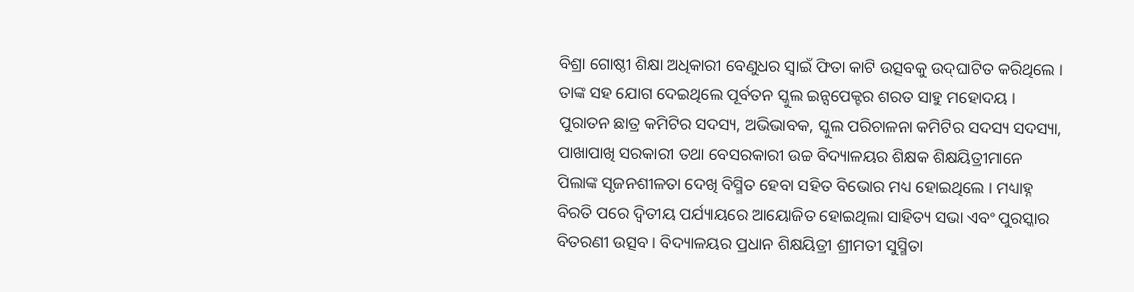ବିଶ୍ରା ଗୋଷ୍ଠୀ ଶିକ୍ଷା ଅଧିକାରୀ ବେଣୁଧର ସ୍ୱାଇଁ ଫିତା କାଟି ଉତ୍ସବକୁ ଉଦ୍‌ଘାଟିତ କରିଥିଲେ । ତାଙ୍କ ସହ ଯୋଗ ଦେଇଥିଲେ ପୂର୍ବତନ ସ୍କୁଲ ଇନ୍ସପେକ୍ଟର ଶରତ ସାହୁ ମହୋଦୟ । ପୁରାତନ ଛାତ୍ର କମିଟିର ସଦସ୍ୟ, ଅଭିଭାବକ, ସ୍କୁଲ ପରିଚାଳନା କମିଟିର ସଦସ୍ୟ ସଦସ୍ୟା, ପାଖାପାଖି ସରକାରୀ ତଥା ବେସରକାରୀ ଉଚ୍ଚ ବିଦ୍ୟାଳୟର ଶିକ୍ଷକ ଶିକ୍ଷୟିତ୍ରୀମାନେ ପିଲାଙ୍କ ସୃଜନଶୀଳତା ଦେଖି ବିସ୍ମିତ ହେବା ସହିତ ବିଭୋର ମଧ୍ୟ ହୋଇଥିଲେ । ମଧ୍ୟାହ୍ନ ବିରତି ପରେ ଦ୍ଵିତୀୟ ପର୍ଯ୍ୟାୟରେ ଆୟୋଜିତ ହୋଇଥିଲା ସାହିତ୍ୟ ସଭା ଏବଂ ପୁରସ୍କାର ବିତରଣୀ ଉତ୍ସବ । ବିଦ୍ୟାଳୟର ପ୍ରଧାନ ଶିକ୍ଷୟିତ୍ରୀ ଶ୍ରୀମତୀ ସୁସ୍ମିତା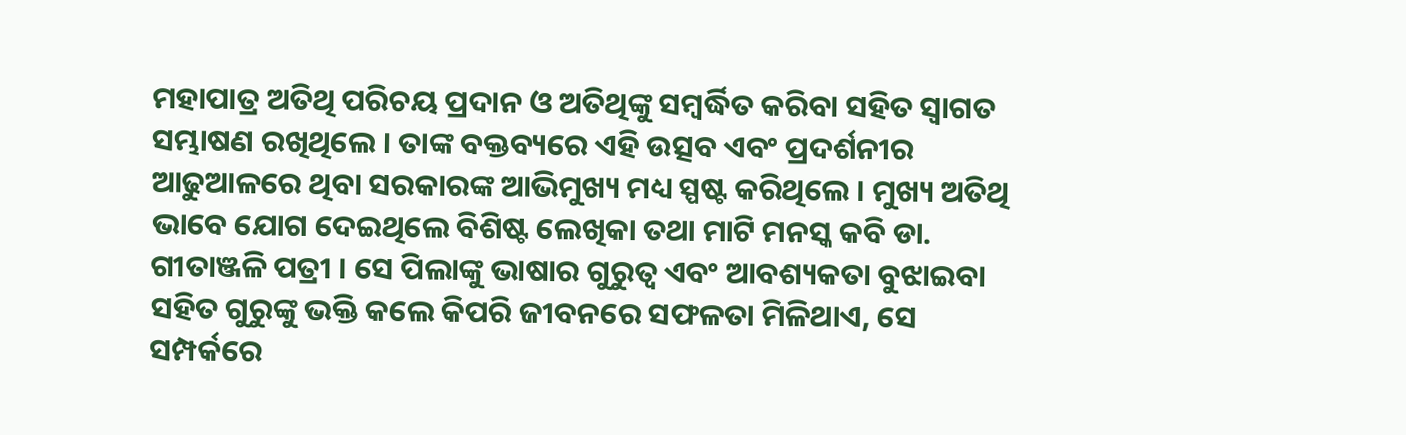ମହାପାତ୍ର ଅତିଥି ପରିଚୟ ପ୍ରଦାନ ଓ ଅତିଥିଙ୍କୁ ସମ୍ବର୍ଦ୍ଧିତ କରିବା ସହିତ ସ୍ଵାଗତ ସମ୍ଭାଷଣ ରଖିଥିଲେ । ତାଙ୍କ ବକ୍ତବ୍ୟରେ ଏହି ଉତ୍ସବ ଏବଂ ପ୍ରଦର୍ଶନୀର ଆଢୁଆଳରେ ଥିବା ସରକାରଙ୍କ ଆଭିମୁଖ୍ୟ ମଧ୍ୟ ସ୍ପଷ୍ଟ କରିଥିଲେ । ମୁଖ୍ୟ ଅତିଥି ଭାବେ ଯୋଗ ଦେଇଥିଲେ ବିଶିଷ୍ଟ ଲେଖିକା ତଥା ମାଟି ମନସ୍କ କବି ଡା. ଗୀତାଞ୍ଜଳି ପତ୍ରୀ । ସେ ପିଲାଙ୍କୁ ଭାଷାର ଗୁରୁତ୍ଵ ଏବଂ ଆବଶ୍ୟକତା ବୁଝାଇବା ସହିତ ଗୁରୁଙ୍କୁ ଭକ୍ତି କଲେ କିପରି ଜୀବନରେ ସଫଳତା ମିଳିଥାଏ, ସେ ସମ୍ପର୍କରେ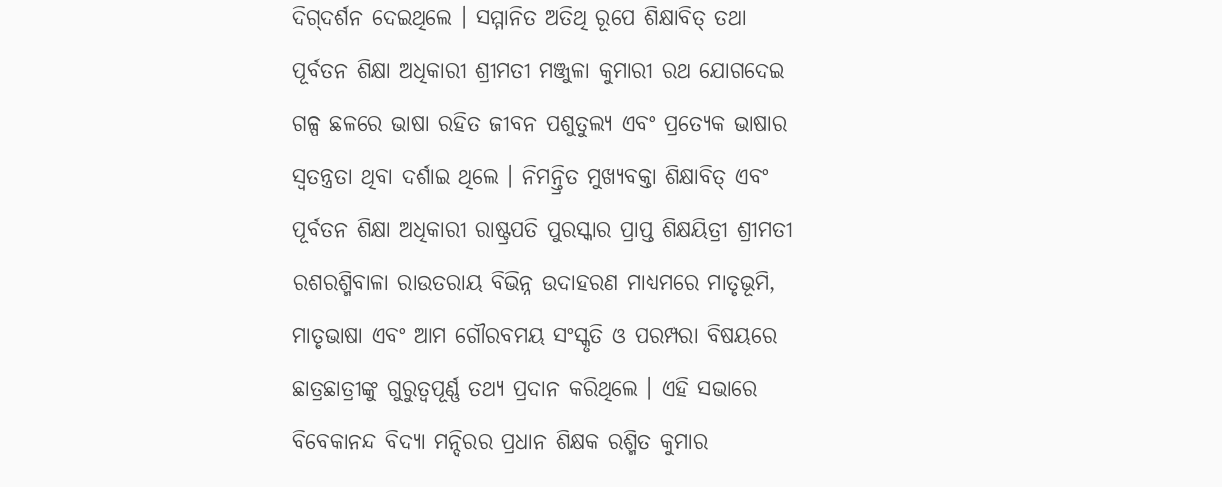ଦିଗ୍‌ଦର୍ଶନ ଦେଇଥିଲେ । ସମ୍ମାନିତ ଅତିଥି ରୂପେ ଶିକ୍ଷାବିତ୍ ତଥା ପୂର୍ବତନ ଶିକ୍ଷା ଅଧିକାରୀ ଶ୍ରୀମତୀ ମଞ୍ଜୁଳା କୁମାରୀ ରଥ ଯୋଗଦେଇ ଗଳ୍ପ ଛଳରେ ଭାଷା ରହିତ ଜୀବନ ପଶୁତୁଲ୍ୟ ଏବଂ ପ୍ରତ୍ୟେକ ଭାଷାର ସ୍ଵତନ୍ତ୍ରତା ଥିବା ଦର୍ଶାଇ ଥିଲେ । ନିମନ୍ତ୍ରିତ ମୁଖ୍ୟବକ୍ତା ଶିକ୍ଷାବିତ୍ ଏବଂ ପୂର୍ବତନ ଶିକ୍ଷା ଅଧିକାରୀ ରାଷ୍ଟ୍ରପତି ପୁରସ୍କାର ପ୍ରାପ୍ତ ଶିକ୍ଷୟିତ୍ରୀ ଶ୍ରୀମତୀ ରଶରଶ୍ମିବାଳା ରାଉତରାୟ ବିଭିନ୍ନ ଉଦାହରଣ ମାଧ୍ୟମରେ ମାତୃଭୂମି, ମାତୃଭାଷା ଏବଂ ଆମ ଗୌରବମୟ ସଂସ୍କୃତି ଓ ପରମ୍ପରା ବିଷୟରେ ଛାତ୍ରଛାତ୍ରୀଙ୍କୁ ଗୁରୁତ୍ୱପୂର୍ଣ୍ଣ ତଥ୍ୟ ପ୍ରଦାନ କରିଥିଲେ । ଏହି ସଭାରେ ବିବେକାନନ୍ଦ ବିଦ୍ୟା ମନ୍ଦିରର ପ୍ରଧାନ ଶିକ୍ଷକ ରଶ୍ମିତ କୁମାର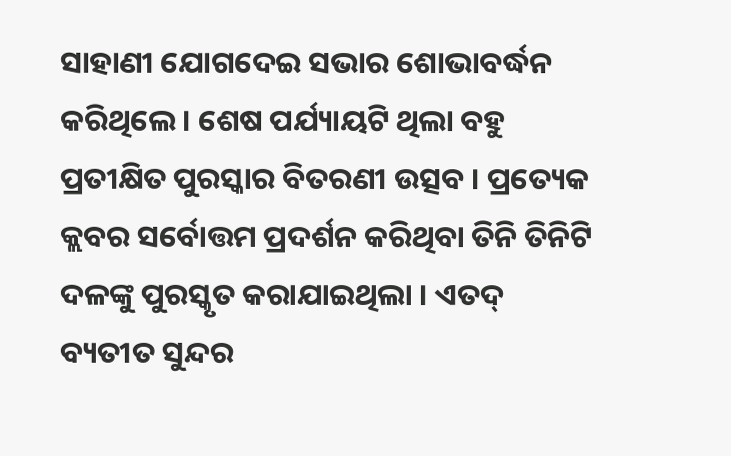ସାହାଣୀ ଯୋଗଦେଇ ସଭାର ଶୋଭାବର୍ଦ୍ଧନ କରିଥିଲେ । ଶେଷ ପର୍ଯ୍ୟାୟଟି ଥିଲା ବହୁ ପ୍ରତୀକ୍ଷିତ ପୁରସ୍କାର ବିତରଣୀ ଉତ୍ସବ । ପ୍ରତ୍ୟେକ କ୍ଲବର ସର୍ବୋତ୍ତମ ପ୍ରଦର୍ଶନ କରିଥିବା ତିନି ତିନିଟି ଦଳଙ୍କୁ ପୁରସ୍କୃତ କରାଯାଇଥିଲା । ଏତଦ୍‌ ବ୍ୟତୀତ ସୁନ୍ଦର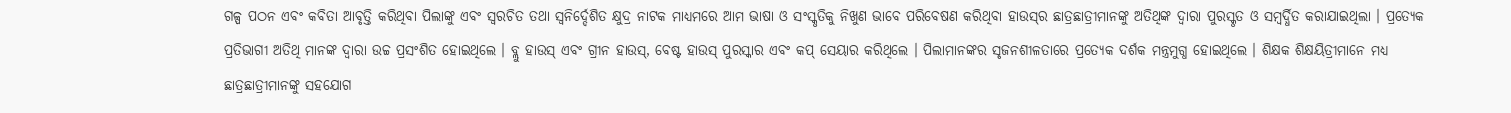ଗଳ୍ପ ପଠନ ଏବଂ କବିତା ଆବୃତ୍ତି କରିଥିବା ପିଲାଙ୍କୁ ଏବଂ ସ୍ୱରଚିତ ତଥା ସ୍ଵନିର୍ଦ୍ଦେଶିତ କ୍ଷୁଦ୍ର ନାଟକ ମାଧ୍ୟମରେ ଆମ ଭାଷା ଓ ସଂସ୍କୃତିକୁ ନିଖୁଣ ଭାବେ ପରିବେଷଣ କରିଥିବା ହାଉସ୍‌ର ଛାତ୍ରଛାତ୍ରୀମାନଙ୍କୁ ଅତିଥିଙ୍କ ଦ୍ଵାରା ପୁରସ୍କୃତ ଓ ସମ୍ବର୍ଦ୍ଧିତ କରାଯାଇଥିଲା । ପ୍ରତ୍ୟେକ ପ୍ରତିଭାଗୀ ଅତିଥି ମାନଙ୍କ ଦ୍ଵାରା ଉଚ୍ଚ ପ୍ରସଂଶିତ ହୋଇଥିଲେ । ବ୍ଲୁ ହାଉସ୍ ଏବଂ ଗ୍ରୀନ ହାଉସ୍‌, ବେଷ୍ଟ ହାଉସ୍‌ ପୁରସ୍କାର ଏବଂ କପ୍ ସେୟାର କରିଥିଲେ । ପିଲାମାନଙ୍କର ସୃଜନଶୀଳତାରେ ପ୍ରତ୍ୟେକ ଦର୍ଶକ ମନ୍ତ୍ରମୁଗ୍ଧ ହୋଇଥିଲେ । ଶିକ୍ଷକ ଶିକ୍ଷୟିତ୍ରୀମାନେ ମଧ୍ୟ ଛାତ୍ରଛାତ୍ରୀମାନଙ୍କୁ ସହଯୋଗ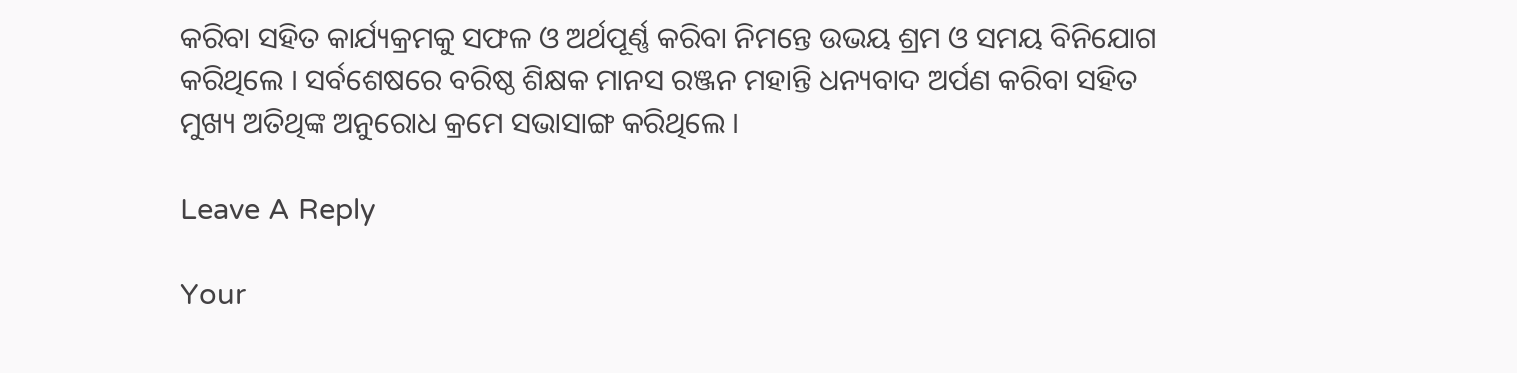କରିବା ସହିତ କାର୍ଯ୍ୟକ୍ରମକୁ ସଫଳ ଓ ଅର୍ଥପୂର୍ଣ୍ଣ କରିବା ନିମନ୍ତେ ଉଭୟ ଶ୍ରମ ଓ ସମୟ ବିନିଯୋଗ କରିଥିଲେ । ସର୍ବଶେଷରେ ବରିଷ୍ଠ ଶିକ୍ଷକ ମାନସ ରଞ୍ଜନ ମହାନ୍ତି ଧନ୍ୟବାଦ ଅର୍ପଣ କରିବା ସହିତ ମୁଖ୍ୟ ଅତିଥିଙ୍କ ଅନୁରୋଧ କ୍ରମେ ସଭାସାଙ୍ଗ କରିଥିଲେ ।

Leave A Reply

Your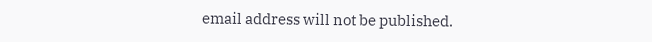email address will not be published.